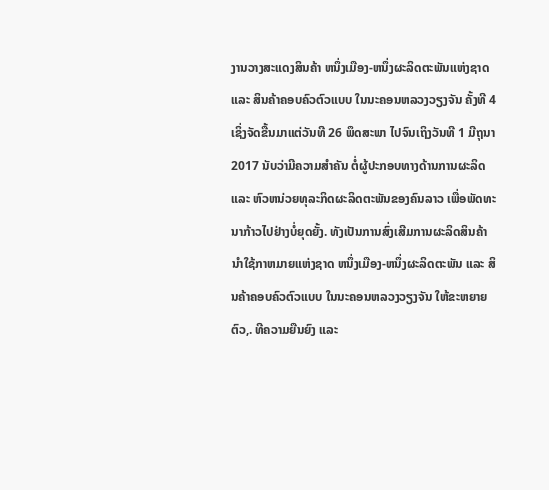ງານວາງສະແດງສິນຄ້າ ຫນຶ່ງເມືອງ-ຫນຶ່ງຜະລິດຕະພັນແຫ່ງຊາດ ແລະ ສິນຄ້າຄອບຄົວຕົວແບບ ໃນນະຄອນຫລວງວຽງຈັນ ຄັ້ງທີ 4 ເຊິ່ງຈັດຂື້ນມາແຕ່ວັນທີ 26 ພຶດສະພາ ໄປຈົນເຖິງວັນທີ 1 ມີຖຸນາ 2017 ນັບວ່າມີຄວາມສຳຄັນ ຕໍ່ຜູ້ປະກອບທາງດ້ານການຜະລິດ ແລະ ຫົວຫນ່ວຍທຸລະກິດຜະລິດຕະພັນຂອງຄົນລາວ ເພື່ອພັດທະນາກ້າວໄປຢ່າງບໍ່ຍຸດຍັ້ງ. ທັງເປັນການສົ່ງເສີມການຜະລິດສິນຄ້ານຳໃຊ້ກາຫມາຍແຫ່ງຊາດ ຫນຶ່ງເມືອງ-ຫນຶ່ງຜະລິດຕະພັນ ແລະ ສິນຄ້າຄອບຄົວຕົວແບບ ໃນນະຄອນຫລວງວຽງຈັນ ໃຫ້ຂະຫຍາຍຕົວ,. ທີຄວາມຍືນຍົງ ແລະ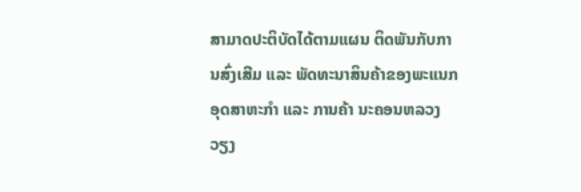ສາມາດປະຕິບັດໄດ້ຕາມແຜນ ຕິດພັນກັບການສົ່ງເສີມ ແລະ ພັດທະນາສິນຄ້າຂອງພະແນກອຸດສາຫະກຳ ແລະ ການຄ້າ ນະຄອນຫລວງວຽງ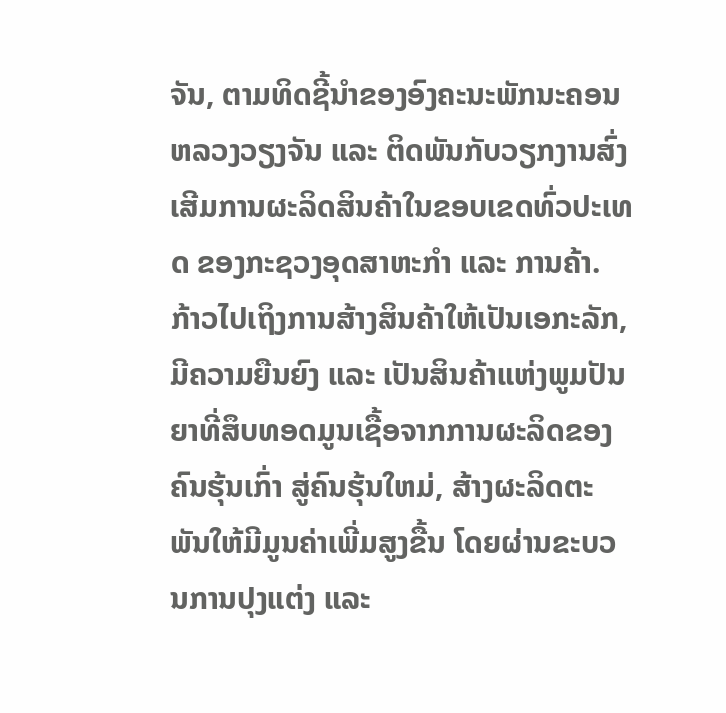ຈັນ, ຕາມທິດຊີ້ນຳຂອງອົງຄະນະພັກນະຄອນຫລວງວຽງຈັນ ແລະ ຕິດພັນກັບວຽກງານສົ່ງເສີມການຜະລິດສິນຄ້າໃນຂອບເຂດທົ່ວປະເທດ ຂອງກະຊວງອຸດສາຫະກຳ ແລະ ການຄ້າ. ກ້າວໄປເຖິງການສ້າງສິນຄ້າໃຫ້ເປັນເອກະລັກ, ມີຄວາມຍືນຍົງ ແລະ ເປັນສິນຄ້າແຫ່ງພູມປັນຍາທີ່ສຶບທອດມູນເຊື້ອຈາກການຜະລິດຂອງຄົນຮຸ້ນເກົ່າ ສູ່ຄົນຮຸ້ນໃຫມ່, ສ້າງຜະລິດຕະພັນໃຫ້ມີມູນຄ່າເພີ່ມສູງຂື້ນ ໂດຍຜ່ານຂະບວນການປຸງແຕ່ງ ແລະ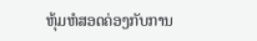ຫຸ້ມຫໍສອດຄ່ອງກັບການ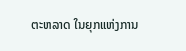ຕະຫລາດ ໃນຍຸກແຫ່ງການ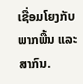ເຊື່ອມໂຍງກັບພາກພື້ນ ແລະ ສາກົນ.